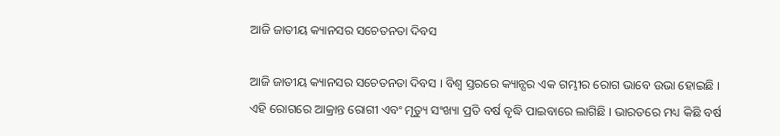ଆଜି ଜାତୀୟ କ୍ୟାନସର ସଚେତନତା ଦିବସ

ଆଜି ଜାତୀୟ କ୍ୟାନସର ସଚେତନତା ଦିବସ । ବିଶ୍ୱ ସ୍ତରରେ କ୍ୟାନ୍ସର ଏକ ଗମ୍ଭୀର ରୋଗ ଭାବେ ଉଭା ହୋଇଛି । ଏହି ରୋଗରେ ଆକ୍ରାନ୍ତ ରୋଗୀ ଏବଂ ମୃତ୍ୟୁ ସଂଖ୍ୟା ପ୍ରତି ବର୍ଷ ବୃଦ୍ଧି ପାଇବାରେ ଲାଗିଛି । ଭାରତରେ ମଧ୍ୟ କିଛି ବର୍ଷ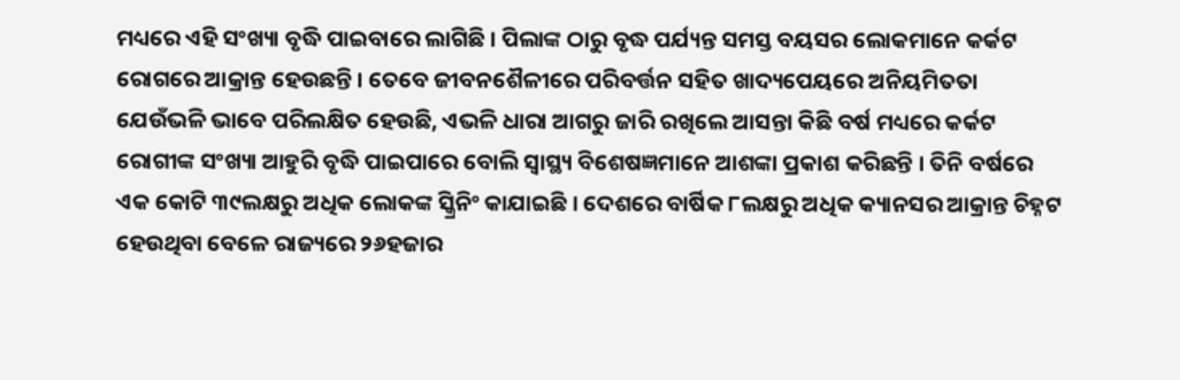ମଧ୍ୟରେ ଏହି ସଂଖ୍ୟା ବୃଦ୍ଧି ପାଇବାରେ ଲାଗିଛି । ପିଲାଙ୍କ ଠାରୁ ବୃଦ୍ଧ ପର୍ଯ୍ୟନ୍ତ ସମସ୍ତ ବୟସର ଲୋକମାନେ କର୍କଟ ରୋଗରେ ଆକ୍ରାନ୍ତ ହେଉଛନ୍ତି । ତେବେ ଜୀବନଶୈଳୀରେ ପରିବର୍ତ୍ତନ ସହିତ ଖାଦ୍ୟପେୟରେ ଅନିୟମିତତା ଯେଉଁଭଳି ଭାବେ ପରିଲକ୍ଷିତ ହେଉଛି, ଏଭଳି ଧାରା ଆଗରୁ ଜାରି ରଖିଲେ ଆସନ୍ତା କିଛି ବର୍ଷ ମଧ୍ୟରେ କର୍କଟ ରୋଗୀଙ୍କ ସଂଖ୍ୟା ଆହୁରି ବୃଦ୍ଧି ପାଇପାରେ ବୋଲି ସ୍ବାସ୍ଥ୍ୟ ବିଶେଷଜ୍ଞମାନେ ଆଶଙ୍କା ପ୍ରକାଶ କରିଛନ୍ତି । ତିନି ବର୍ଷରେ ଏକ କୋଟି ୩୯ଲକ୍ଷରୁ ଅଧିକ ଲୋକଙ୍କ ସ୍କ୍ରିନିଂ କାଯାଇଛି । ଦେଶରେ ବାର୍ଷିକ ୮ଲକ୍ଷରୁ ଅଧିକ କ୍ୟାନସର ଆକ୍ରାନ୍ତ ଚିହ୍ନଟ ହେଉଥିବା ବେଳେ ରାଜ୍ୟରେ ୨୬ହଜାର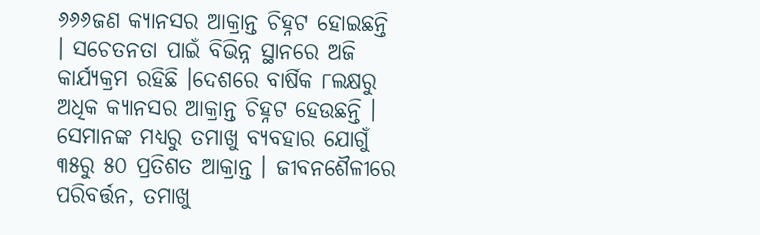୬୬୬ଜଣ କ୍ୟାନସର ଆକ୍ରାନ୍ତ ଚିହ୍ନଟ ହୋଇଛନ୍ତି । ସଚେତନତା ପାଇଁ ବିଭିନ୍ନ ସ୍ଥାନରେ ଅଜି କାର୍ଯ୍ୟକ୍ରମ ରହିଛି ।ଦେଶରେ ବାର୍ଷିକ ୮ଲକ୍ଷରୁ ଅଧିକ କ୍ୟାନସର ଆକ୍ରାନ୍ତ ଚିହ୍ନଟ ହେଉଛନ୍ତି । ସେମାନଙ୍କ ମଧ୍ୟରୁ ତମାଖୁ ବ୍ୟବହାର ଯୋଗୁଁ ୩୫ରୁ ୫୦ ପ୍ରତିଶତ ଆକ୍ରାନ୍ତ । ଜୀବନଶୈଳୀରେ ପରିବର୍ତ୍ତନ, ତମାଖୁ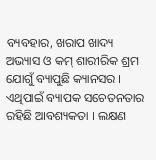ବ୍ୟବହାର, ଖରାପ ଖାଦ୍ୟ ଅଭ୍ୟାସ ଓ କମ୍ ଶାରୀରିକ ଶ୍ରମ ଯୋଗୁଁ ବ୍ୟାପୁଛି କ୍ୟାନସର । ଏଥିପାଇଁ ବ୍ୟାପକ ସଚେତନତାର ରହିଛି ଆବଶ୍ୟକତା । ଲକ୍ଷଣ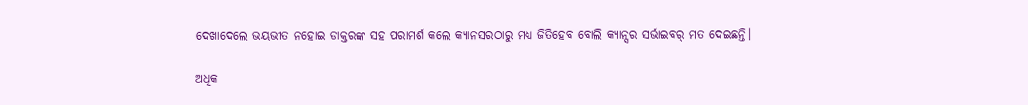ଦେଖାଦେଲେ ଭୟଭୀତ ନହୋଇ ଡାକ୍ତରଙ୍କ ସହ ପରାମର୍ଶ କଲେ କ୍ୟାନସରଠାରୁ ମଧ୍ୟ ଜିତିହେବ ବୋଲି କ୍ୟାନ୍ସର ସର୍ଭାଇବର୍ ମତ ଦେଇଛନ୍ତି।

ଅଧିକ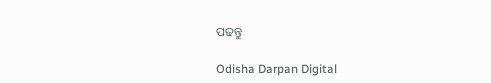ପଢନ୍ତୁ

Odisha Darpan Digital